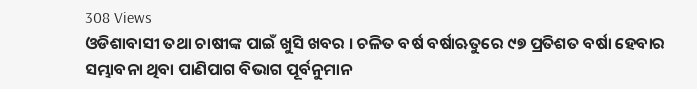308 Views
ଓଡିଶାବାସୀ ତଥା ଚାଷୀଙ୍କ ପାଇଁ ଖୁସି ଖବର । ଚଳିତ ବର୍ଷ ବର୍ଷାଋତୁରେ ୯୭ ପ୍ରତିଶତ ବର୍ଷା ହେବାର ସମ୍ଭାବନା ଥିବା ପାଣିପାଗ ବିଭାଗ ପୂର୍ବନୁମାନ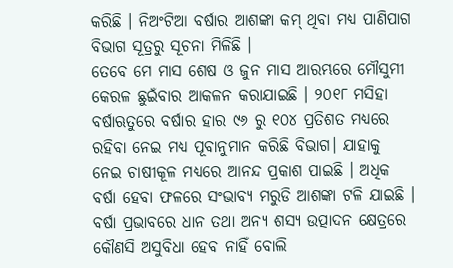କରିଛି । ନିଅଂଟିଆ ବର୍ଷାର ଆଶଙ୍କା କମ୍ ଥିବା ମଧ୍ୟ ପାଣିପାଗ ବିଭାଗ ସୂତ୍ରରୁ ସୂଚନା ମିଳିଛି ।
ତେବେ ମେ ମାସ ଶେଷ ଓ ଜୁନ ମାସ ଆରମ୍ଭରେ ମୌସୁମୀ କେରଳ ଛୁଇଁବାର ଆକଳନ କରାଯାଇଛି । ୨୦୧୮ ମସିହା ବର୍ଷାଋତୁରେ ବର୍ଷାର ହାର ୯୬ ରୁ ୧୦୪ ପ୍ରତିଶତ ମଧ୍ୟରେ ରହିବା ନେଇ ମଧ୍ୟ ପୂବାନୁମାନ କରିଛି ବିଭାଗ। ଯାହାକୁ ନେଇ ଚାଷୀକୂଳ ମଧ୍ୟରେ ଆନନ୍ଦ ପ୍ରକାଶ ପାଇଛି । ଅଧିକ ବର୍ଷା ହେବା ଫଳରେ ସଂଭାବ୍ୟ ମରୁଡି ଆଶଙ୍କା ଟଳି ଯାଇଛି । ବର୍ଷା ପ୍ରଭାବରେ ଧାନ ତଥା ଅନ୍ୟ ଶସ୍ୟ ଉତ୍ପାଦନ କ୍ଷେତ୍ରରେ କୌଣସି ଅସୁବିଧା ହେବ ନାହିଁ ବୋଲି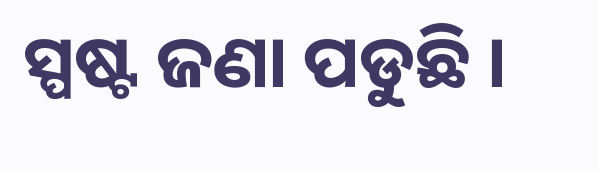ସ୍ପଷ୍ଟ ଜଣା ପଡୁଛି ।